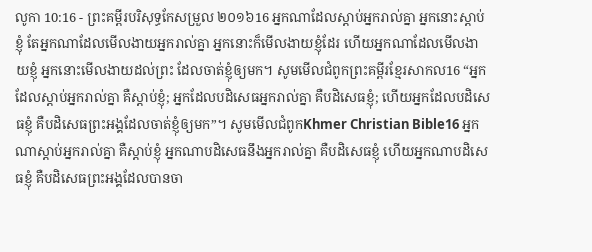លូកា 10:16 - ព្រះគម្ពីរបរិសុទ្ធកែសម្រួល ២០១៦16 អ្នកណាដែលស្តាប់អ្នករាល់គ្នា អ្នកនោះស្តាប់ខ្ញុំ តែអ្នកណាដែលមើលងាយអ្នករាល់គ្នា អ្នកនោះក៏មើលងាយខ្ញុំដែរ ហើយអ្នកណាដែលមើលងាយខ្ញុំ អ្នកនោះមើលងាយដល់ព្រះ ដែលចាត់ខ្ញុំឲ្យមក។ សូមមើលជំពូកព្រះគម្ពីរខ្មែរសាកល16 “អ្នកដែលស្ដាប់អ្នករាល់គ្នា គឺស្ដាប់ខ្ញុំ; អ្នកដែលបដិសេធអ្នករាល់គ្នា គឺបដិសេធខ្ញុំ; ហើយអ្នកដែលបដិសេធខ្ញុំ គឺបដិសេធព្រះអង្គដែលចាត់ខ្ញុំឲ្យមក”។ សូមមើលជំពូកKhmer Christian Bible16 អ្នកណាស្ដាប់អ្នករាល់គ្នា គឺស្ដាប់ខ្ញុំ អ្នកណាបដិសេធនឹងអ្នករាល់គ្នា គឺបដិសេធខ្ញុំ ហើយអ្នកណាបដិសេធខ្ញុំ គឺបដិសេធព្រះអង្គដែលបានចា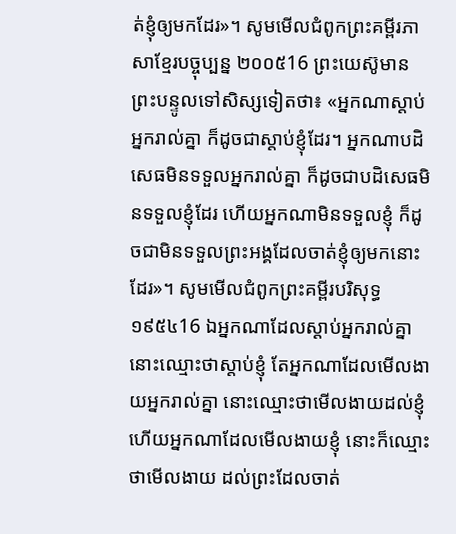ត់ខ្ញុំឲ្យមកដែរ»។ សូមមើលជំពូកព្រះគម្ពីរភាសាខ្មែរបច្ចុប្បន្ន ២០០៥16 ព្រះយេស៊ូមានព្រះបន្ទូលទៅសិស្សទៀតថា៖ «អ្នកណាស្ដាប់អ្នករាល់គ្នា ក៏ដូចជាស្ដាប់ខ្ញុំដែរ។ អ្នកណាបដិសេធមិនទទួលអ្នករាល់គ្នា ក៏ដូចជាបដិសេធមិនទទួលខ្ញុំដែរ ហើយអ្នកណាមិនទទួលខ្ញុំ ក៏ដូចជាមិនទទួលព្រះអង្គដែលចាត់ខ្ញុំឲ្យមកនោះដែរ»។ សូមមើលជំពូកព្រះគម្ពីរបរិសុទ្ធ ១៩៥៤16 ឯអ្នកណាដែលស្តាប់អ្នករាល់គ្នា នោះឈ្មោះថាស្តាប់ខ្ញុំ តែអ្នកណាដែលមើលងាយអ្នករាល់គ្នា នោះឈ្មោះថាមើលងាយដល់ខ្ញុំ ហើយអ្នកណាដែលមើលងាយខ្ញុំ នោះក៏ឈ្មោះថាមើលងាយ ដល់ព្រះដែលចាត់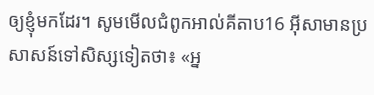ឲ្យខ្ញុំមកដែរ។ សូមមើលជំពូកអាល់គីតាប16 អ៊ីសាមានប្រសាសន៍ទៅសិស្សទៀតថា៖ «អ្ន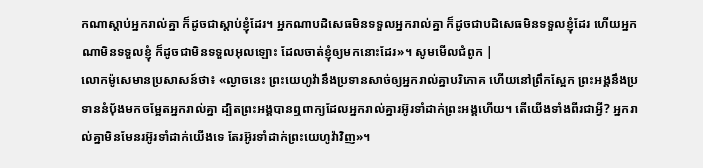កណាស្ដាប់អ្នករាល់គ្នា ក៏ដូចជាស្ដាប់ខ្ញុំដែរ។ អ្នកណាបដិសេធមិនទទួលអ្នករាល់គ្នា ក៏ដូចជាបដិសេធមិនទទួលខ្ញុំដែរ ហើយអ្នកណាមិនទទួលខ្ញុំ ក៏ដូចជាមិនទទួលអុលឡោះ ដែលចាត់ខ្ញុំឲ្យមកនោះដែរ»។ សូមមើលជំពូក |
លោកម៉ូសេមានប្រសាសន៍ថា៖ «ល្ងាចនេះ ព្រះយេហូវ៉ានឹងប្រទានសាច់ឲ្យអ្នករាល់គ្នាបរិភោគ ហើយនៅព្រឹកស្អែក ព្រះអង្គនឹងប្រទាននំបុ័ងមកចម្អែតអ្នករាល់គ្នា ដ្បិតព្រះអង្គបានឮពាក្យដែលអ្នករាល់គ្នារអ៊ូរទាំដាក់ព្រះអង្គហើយ។ តើយើងទាំងពីរជាអ្វី? អ្នករាល់គ្នាមិនមែនរអ៊ូរទាំដាក់យើងទេ តែរអ៊ូរទាំដាក់ព្រះយេហូវ៉ាវិញ»។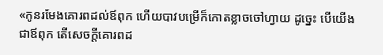«កូនរមែងគោរពដល់ឪពុក ហើយបាវបម្រើក៏កោតខ្លាចចៅហ្វាយ ដូច្នេះ បើយើងជាឪពុក តើសេចក្ដីគោរពដ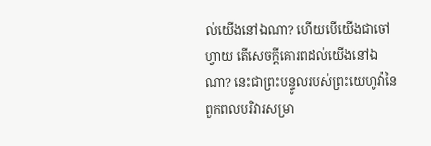ល់យើងនៅឯណា? ហើយបើយើងជាចៅហ្វាយ តើសេចក្ដីគោរពដល់យើងនៅឯណា? នេះជាព្រះបន្ទូលរបស់ព្រះយេហូវ៉ានៃពួកពលបរិវារសម្រា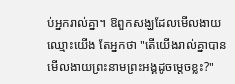ប់អ្នករាល់គ្នា។ ឱពួកសង្ឃដែលមើលងាយឈ្មោះយើង តែអ្នកថា "តើយើងរាល់គ្នាបានមើលងាយព្រះនាមព្រះអង្គដូចម្ដេចខ្លះ?"